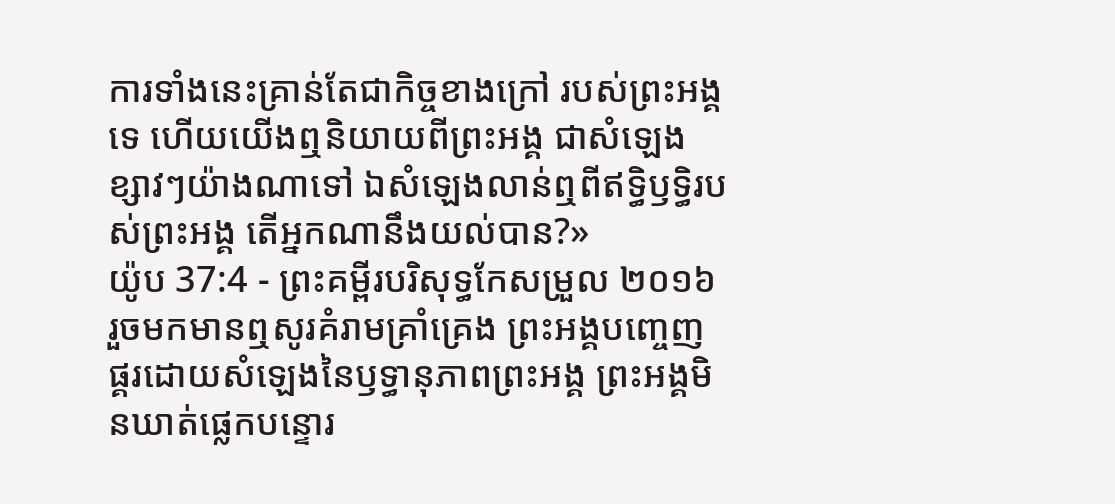ការទាំងនេះគ្រាន់តែជាកិច្ចខាងក្រៅ របស់ព្រះអង្គទេ ហើយយើងឮនិយាយពីព្រះអង្គ ជាសំឡេងខ្សាវៗយ៉ាងណាទៅ ឯសំឡេងលាន់ឮពីឥទ្ធិឫទ្ធិរបស់ព្រះអង្គ តើអ្នកណានឹងយល់បាន?»
យ៉ូប 37:4 - ព្រះគម្ពីរបរិសុទ្ធកែសម្រួល ២០១៦ រួចមកមានឮសូរគំរាមគ្រាំគ្រេង ព្រះអង្គបញ្ចេញផ្គរដោយសំឡេងនៃឫទ្ធានុភាពព្រះអង្គ ព្រះអង្គមិនឃាត់ផ្លេកបន្ទោរ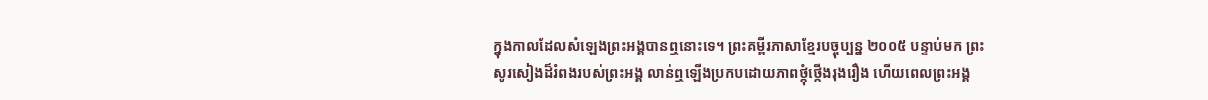ក្នុងកាលដែលសំឡេងព្រះអង្គបានឮនោះទេ។ ព្រះគម្ពីរភាសាខ្មែរបច្ចុប្បន្ន ២០០៥ បន្ទាប់មក ព្រះសូរសៀងដ៏រំពងរបស់ព្រះអង្គ លាន់ឮឡើងប្រកបដោយភាពថ្កុំថ្កើងរុងរឿង ហើយពេលព្រះអង្គ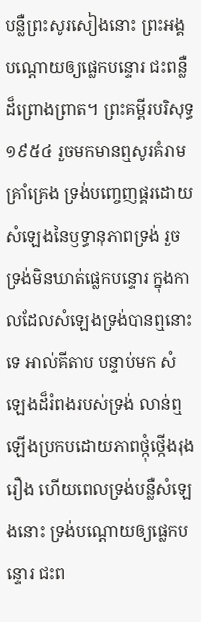បន្លឺព្រះសូរសៀងនោះ ព្រះអង្គបណ្ដោយឲ្យផ្លេកបន្ទោរ ជះពន្លឺដ៏ព្រោងព្រាត។ ព្រះគម្ពីរបរិសុទ្ធ ១៩៥៤ រួចមកមានឮសូរគំរាមគ្រាំគ្រេង ទ្រង់បញ្ចេញផ្គរដោយសំឡេងនៃឫទ្ធានុភាពទ្រង់ រួចទ្រង់មិនឃាត់ផ្លេកបន្ទោរ ក្នុងកាលដែលសំឡេងទ្រង់បានឮនោះទេ អាល់គីតាប បន្ទាប់មក សំឡេងដ៏រំពងរបស់ទ្រង់ លាន់ឮឡើងប្រកបដោយភាពថ្កុំថ្កើងរុងរឿង ហើយពេលទ្រង់បន្លឺសំឡេងនោះ ទ្រង់បណ្ដោយឲ្យផ្លេកបន្ទោរ ជះព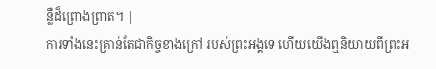ន្លឺដ៏ព្រោងព្រាត។ |
ការទាំងនេះគ្រាន់តែជាកិច្ចខាងក្រៅ របស់ព្រះអង្គទេ ហើយយើងឮនិយាយពីព្រះអ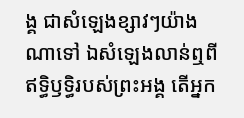ង្គ ជាសំឡេងខ្សាវៗយ៉ាងណាទៅ ឯសំឡេងលាន់ឮពីឥទ្ធិឫទ្ធិរបស់ព្រះអង្គ តើអ្នក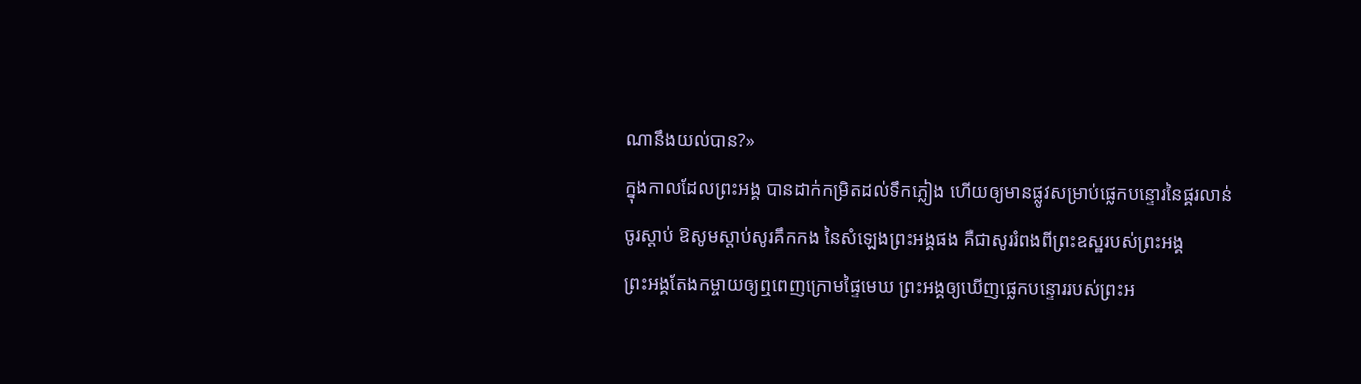ណានឹងយល់បាន?»
ក្នុងកាលដែលព្រះអង្គ បានដាក់កម្រិតដល់ទឹកភ្លៀង ហើយឲ្យមានផ្លូវសម្រាប់ផ្លេកបន្ទោរនៃផ្គរលាន់
ចូរស្តាប់ ឱសូមស្តាប់សូរគឹកកង នៃសំឡេងព្រះអង្គផង គឺជាសូររំពងពីព្រះឧស្ឋរបស់ព្រះអង្គ
ព្រះអង្គតែងកម្ចាយឲ្យឮពេញក្រោមផ្ទៃមេឃ ព្រះអង្គឲ្យឃើញផ្លេកបន្ទោររបស់ព្រះអ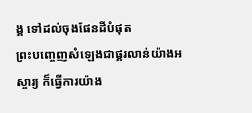ង្គ ទៅដល់ចុងផែនដីបំផុត
ព្រះបញ្ចេញសំឡេងជាផ្គរលាន់យ៉ាងអស្ចារ្យ ក៏ធ្វើការយ៉ាង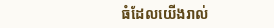ធំដែលយើងរាល់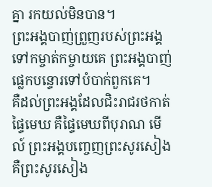គ្នា រកយល់មិនបាន។
ព្រះអង្គបាញ់ព្រួញរបស់ព្រះអង្គ ទៅកម្ចាត់កម្ចាយគេ ព្រះអង្គបាញ់ផ្លេកបន្ទោរទៅបំបាក់ពួកគេ។
គឺដល់ព្រះអង្គដែលជិះរាជរថកាត់ផ្ទៃមេឃ គឺផ្ទៃមេឃពីបុរាណ មើល៍ ព្រះអង្គបញ្ចេញព្រះសូរសៀង គឺព្រះសូរសៀង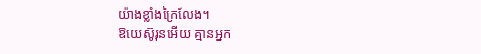យ៉ាងខ្លាំងក្រៃលែង។
ឱយេស៊ូរុនអើយ គ្មានអ្នក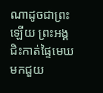ណាដូចជាព្រះឡើយ ព្រះអង្គជិះកាត់ផ្ទៃមេឃមកជួយ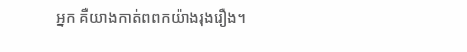អ្នក គឺយាងកាត់ពពកយ៉ាងរុងរឿង។